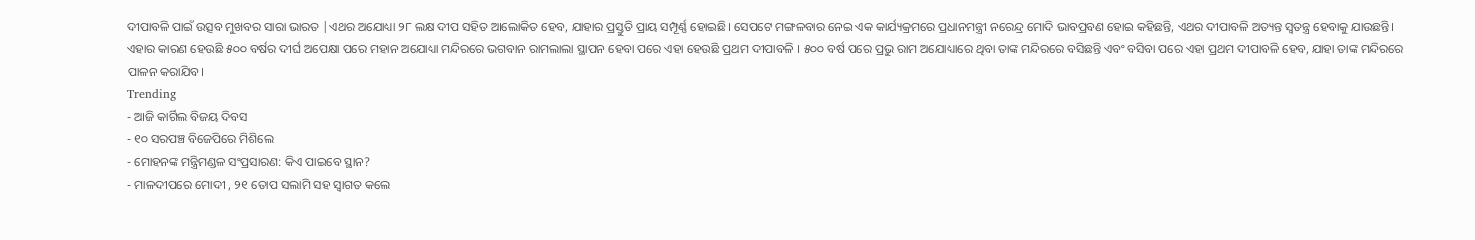ଦୀପାବଳି ପାଇଁ ଉତ୍ସବ ମୁଖବର ସାରା ଭାରତ |ଏଥର ଅଯୋଧ୍ୟା ୨୮ ଲକ୍ଷ ଦୀପ ସହିତ ଆଲୋକିତ ହେବ, ଯାହାର ପ୍ରସ୍ତୁତି ପ୍ରାୟ ସମ୍ପୂର୍ଣ୍ଣ ହୋଇଛି। ସେପଟେ ମଙ୍ଗଳବାର ନେଇ ଏକ କାର୍ଯ୍ୟକ୍ରମରେ ପ୍ରଧାନମନ୍ତ୍ରୀ ନରେନ୍ଦ୍ର ମୋଦି ଭାବପ୍ରବଣ ହୋଇ କହିଛନ୍ତି, ଏଥର ଦୀପାବଳି ଅତ୍ୟନ୍ତ ସ୍ବତନ୍ତ୍ର ହେବାକୁ ଯାଉଛନ୍ତି। ଏହାର କାରଣ ହେଉଛି ୫୦୦ ବର୍ଷର ଦୀର୍ଘ ଅପେକ୍ଷା ପରେ ମହାନ ଅଯୋଧ୍ୟା ମନ୍ଦିରରେ ଭଗବାନ ରାମଲାଲା ସ୍ଥାପନ ହେବା ପରେ ଏହା ହେଉଛି ପ୍ରଥମ ଦୀପାବଳି । ୫୦୦ ବର୍ଷ ପରେ ପ୍ରଭୁ ରାମ ଅଯୋଧ୍ୟାରେ ଥିବା ତାଙ୍କ ମନ୍ଦିରରେ ବସିଛନ୍ତି ଏବଂ ବସିବା ପରେ ଏହା ପ୍ରଥମ ଦୀପାବଳି ହେବ, ଯାହା ତାଙ୍କ ମନ୍ଦିରରେ ପାଳନ କରାଯିବ।
Trending
- ଆଜି କାର୍ଗିଲ ବିଜୟ ଦିବସ
- ୧୦ ସରପଞ୍ଚ ବିଜେପିରେ ମିଶିଲେ
- ମୋହନଙ୍କ ମନ୍ତ୍ରିମଣ୍ଡଳ ସଂପ୍ରସାରଣ: କିଏ ପାଇବେ ସ୍ଥାନ?
- ମାଳଦୀପରେ ମୋଦୀ , ୨୧ ତୋପ ସଲାମି ସହ ସ୍ୱାଗତ କଲେ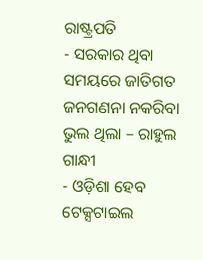ରାଷ୍ଟ୍ରପତି
- ସରକାର ଥିବା ସମୟରେ ଜାତିଗତ ଜନଗଣନା ନକରିବା ଭୁଲ ଥିଲା – ରାହୁଲ ଗାନ୍ଧୀ
- ଓଡ଼ିଶା ହେବ ଟେକ୍ସଟାଇଲ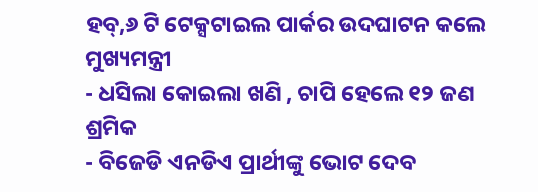ହବ୍,୬ ଟି ଟେକ୍ସଟାଇଲ ପାର୍କର ଉଦଘାଟନ କଲେ ମୁଖ୍ୟମନ୍ତ୍ରୀ
- ଧସିଲା କୋଇଲା ଖଣି , ଚାପି ହେଲେ ୧୨ ଜଣ ଶ୍ରମିକ
- ବିଜେଡି ଏନଡିଏ ପ୍ରାର୍ଥୀଙ୍କୁ ଭୋଟ ଦେବ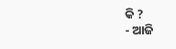କି ?
- ଆଜି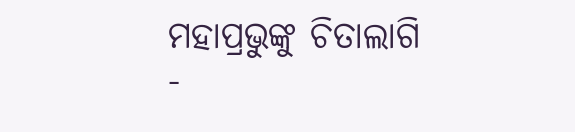ମହାପ୍ରଭୁଙ୍କୁ ଚିତାଲାଗି
-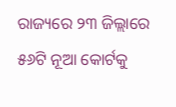ରାଜ୍ୟରେ ୨୩ ଜିଲ୍ଲାରେ ୫୬ଟି ନୂଆ କୋର୍ଟକୁ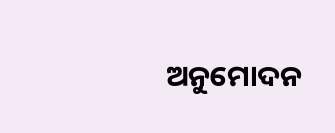ଅନୁମୋଦନ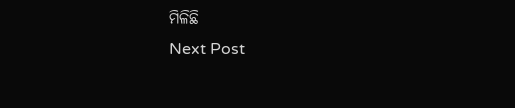ମିଳିଛି
Next Post